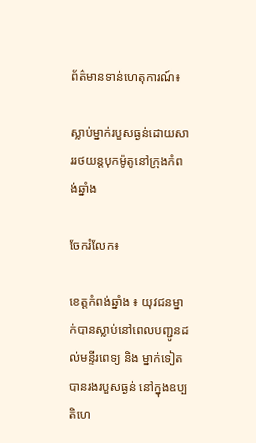ព័ត៌មានទាន់ហេតុការណ៍៖

ស្លាប់ម្នាក់របួសធ្ងន់ដោយសាររថយន្តបុកម៉ូតូនៅក្រុងកំពង់ឆ្នាំង

ចែករំលែក៖

ខេត្តកំពង់ឆ្នាំង ៖ យុវជនម្នាក់បានស្លាប់នៅពេលបញ្ជូនដល់មន្ទីរពេទ្យ និង ម្នាក់ទៀតបានរងរបួសធ្ងន់ នៅក្នុងឧប្បតិហេ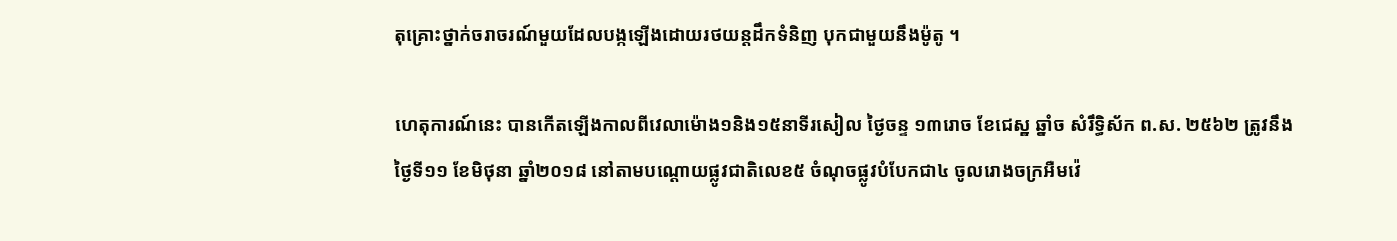តុគ្រោះថ្នាក់ចរាចរណ៍មួយដែលបង្កឡើងដោយរថយន្តដឹកទំនិញ បុកជាមួយនឹងម៉ូតូ ។

ហេតុការណ៍នេះ បានកើតឡើងកាលពីវេលាម៉ោង១និង១៥នាទីរសៀល ថ្ងៃចន្ទ ១៣រោច ខែជេស្ឋ ឆ្នាំច សំរឹទ្ធិស័ក ព.ស. ២៥៦២ ត្រូវនឹងថ្ងៃទី១១ ខែមិថុនា ឆ្នាំ២០១៨ នៅតាមបណ្តោយផ្លូវជាតិលេខ៥ ចំណុចផ្លូវបំបែកជា៤ ចូលរោងចក្រអឺមវ៉េ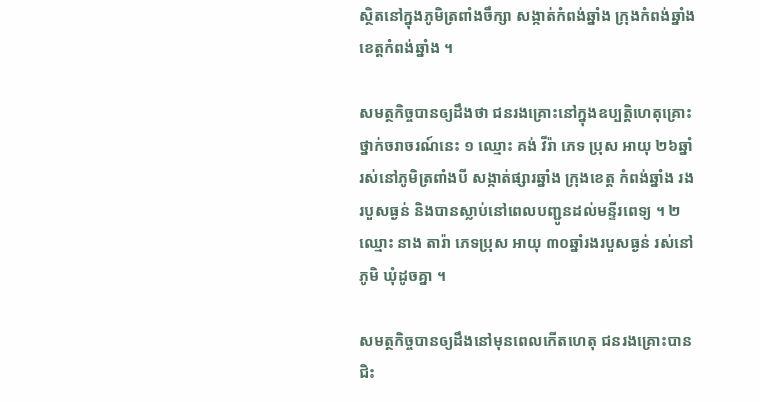ស្ថិតនៅក្នុងភូមិត្រពាំងចឹក្សា សង្កាត់កំពង់ឆ្នាំង ក្រុងកំពង់ឆ្នាំង ខេត្តកំពង់ឆ្នាំង ។

សមត្ថកិច្ចបានឲ្យដឹងថា ជនរងគ្រោះនៅក្នុងឧប្បត្តិហេតុគ្រោះថ្នាក់ចរាចរណ៍នេះ ១ ឈ្មោះ គង់ វីរ៉ា ភេទ ប្រុស អាយុ ២៦ឆ្នាំ រស់នៅភូមិត្រពាំងបី សង្កាត់ផ្សារឆ្នាំង ក្រុងខេត្ត កំពង់ឆ្នាំង រងរបួសធ្ងន់ និងបានស្លាប់នៅពេលបញ្ជូនដល់មន្ទីរពេទ្យ ។ ២ ឈ្មោះ នាង តារ៉ា ភេទប្រុស អាយុ ៣០ឆ្នាំរងរបួសធ្ងន់ រស់នៅភូមិ ឃុំដូចគ្នា ។

សមត្ថកិច្ចបានឲ្យដឹងនៅមុនពេលកើតហេតុ ជនរងគ្រោះបានជិះ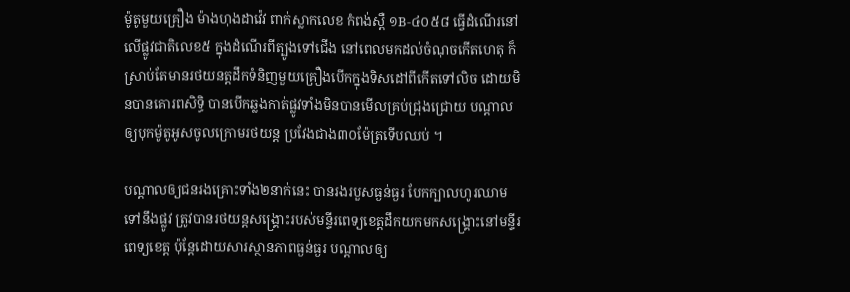ម៉ូតូមួយគ្រឿង ម៉ាងហុងដាវ៉េវ ពាក់ស្លាកលេខ កំពង់ស្ពឺ ១B-៤០៥៨ ធ្វើដំណើរនៅលើផ្លូវជាតិលេខ៥ ក្នុងដំណើរពីត្បូងទៅជើង នៅពេលមកដល់ចំណុចកើតហេតុ ក៏ស្រាប់តែមានរថយនត្តដឹកទំនិញមួយគ្រឿងបើកក្នុងទិសដៅពីកើតទៅលិច ដោយមិនបានគោរពសិទ្ធិ បានបើកឆ្លងកាត់ផ្លូវទាំងមិនបានមើលគ្រប់ជ្រុងជ្រោយ បណ្តាលឲ្យបុកម៉ូតូអូសចូលក្រោមរថយន្ត ប្រវែងជាង៣០ម៉ែត្រទើបឈប់ ។

បណ្តាលឲ្យជនរងគ្រោះទាំង២នាក់នេះ បានរងរបួសធ្ងន់ធ្ងរ បែកក្បាលហូរឈាមទៅនឹងផ្លូវ ត្រូវបានរថយន្តសង្រ្គោះរបស់មន្ទីរពេទ្យខេត្តដឹកយកមកសង្រ្គោះនៅមន្ទីរពេទ្យខេត្ត ប៉ុន្តែដោយសារស្ថានភាពធ្ងន់ធ្ងរ បណ្តាលឲ្យ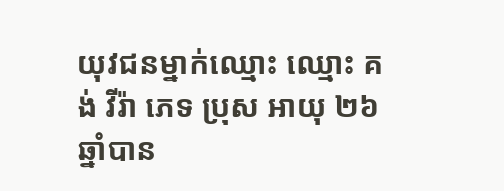យុវជនម្នាក់ឈ្មោះ ឈ្មោះ គង់ វីរ៉ា ភេទ ប្រុស អាយុ ២៦ឆ្នាំបាន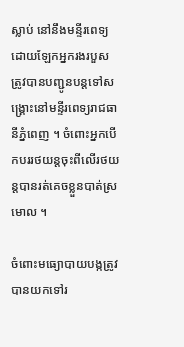ស្លាប់ នៅនឹងមន្ទីរពេទ្យ ដោយឡែកអ្នករងរបួសត្រូវបានបញ្ជូនបន្តទៅសង្រ្គោះនៅមន្ទីរពេទ្យរាជធានីភ្នំពេញ ។ ចំពោះអ្នកបើកបររថយន្តចុះពីលើរថយន្តបានរត់គេចខ្លួនបាត់ស្រមោល ។

ចំពោះមធ្យោបាយបង្កត្រូវបានយកទៅរ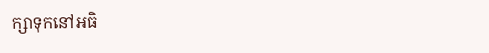ក្សាទុកនៅអធិ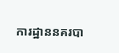ការដ្ឋាននគរបា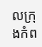លក្រុងកំព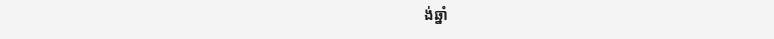ង់ឆ្នាំ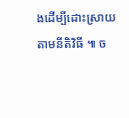ងដើម្បីដោះស្រាយ តាមនីតិវិធី ៕ ច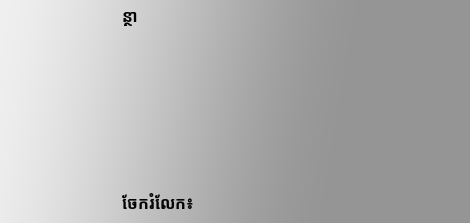ន្ថា






ចែករំលែក៖